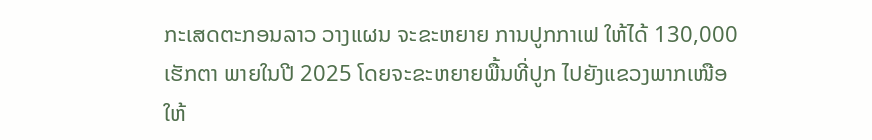ກະເສດຕະກອນລາວ ວາງແຜນ ຈະຂະຫຍາຍ ການປູກກາເຟ ໃຫ້ໄດ້ 130,000 ເຮັກຕາ ພາຍໃນປີ 2025 ໂດຍຈະຂະຫຍາຍພື້ນທີ່ປູກ ໄປຍັງແຂວງພາກເໜືອ ໃຫ້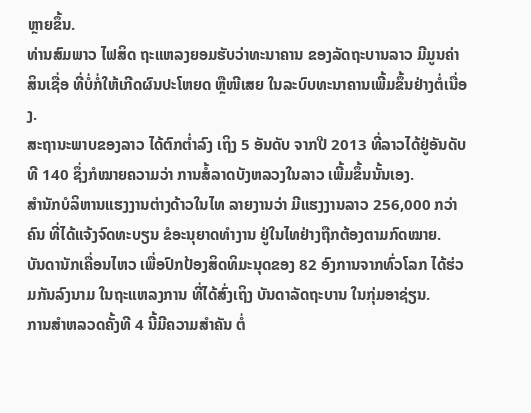ຫຼາຍຂຶ້ນ.
ທ່ານສົມພາວ ໄຟສິດ ຖະແຫລງຍອມຮັບວ່າທະນາຄານ ຂອງລັດຖະບານລາວ ມີມູນຄ່າສິນເຊື່ອ ທີ່ບໍ່ກໍ່ໃຫ້ເກີດຜົນປະໂຫຍດ ຫຼືໜີເສຍ ໃນລະບົບທະນາຄານເພີ້ມຂຶ້ນຢ່າງຕໍ່ເນື່ອງ.
ສະຖານະພາບຂອງລາວ ໄດ້ຕົກຕ່ຳລົງ ເຖິງ 5 ອັນດັບ ຈາກປີ 2013 ທີ່ລາວໄດ້ຢູ່ອັນດັບທີ 140 ຊຶ່ງກໍໝາຍຄວາມວ່າ ການສໍ້ລາດບັງຫລວງໃນລາວ ເພີ້ມຂຶ້ນນັ້ນເອງ.
ສຳນັກບໍລິຫານແຮງງານຕ່າງດ້າວໃນໄທ ລາຍງານວ່າ ມີແຮງງານລາວ 256,000 ກວ່າຄົນ ທີ່ໄດ້ແຈ້ງຈົດທະບຽນ ຂໍອະນຸຍາດທຳງານ ຢູ່ໃນໄທຢ່າງຖືກຕ້ອງຕາມກົດໝາຍ.
ບັນດານັກເຄື່ອນໄຫວ ເພື່ອປົກປ້ອງສິດທິມະນຸດຂອງ 82 ອົງການຈາກທົ່ວໂລກ ໄດ້ຮ່ວມກັນລົງນາມ ໃນຖະແຫລງການ ທີ່ໄດ້ສົ່ງເຖິງ ບັນດາລັດຖະບານ ໃນກຸ່ມອາຊ່ຽນ.
ການສຳຫລວດຄັ້ງທີ 4 ນີ້ມີຄວາມສຳຄັນ ຕໍ່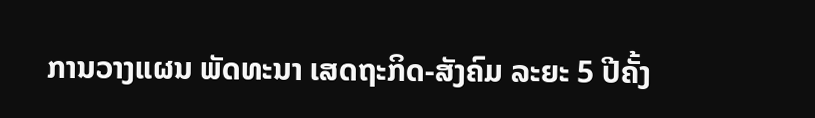ການວາງແຜນ ພັດທະນາ ເສດຖະກິດ-ສັງຄົມ ລະຍະ 5 ປີຄັ້ງ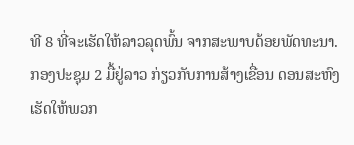ທີ 8 ທີ່ຈະເຮັດໃຫ້ລາວລຸດພົ້ນ ຈາກສະພາບດ້ອຍພັດທະນາ.
ກອງປະຊຸມ 2 ມື້ຢູ່ລາວ ກ່ຽວກັບການສ້າງເຂື່ອນ ດອນສະຫົງ ເຮັດໃຫ້ພວກ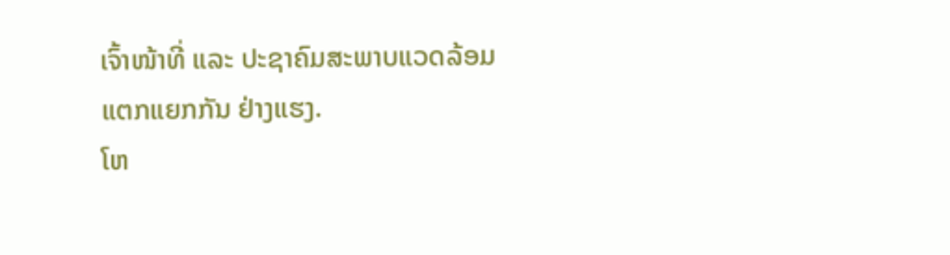ເຈົ້າໜ້າທີ່ ແລະ ປະຊາຄົມສະພາບແວດລ້ອມ ແຕກແຍກກັນ ຢ່າງແຮງ.
ໂຫ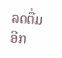ລດຕື່ມອີກ